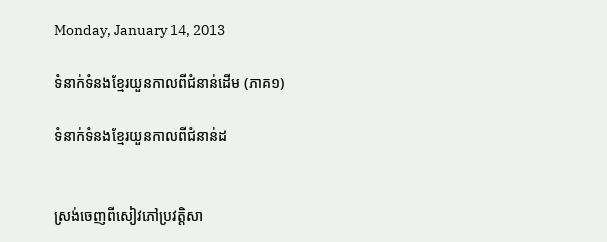Monday, January 14, 2013

ទំនាក់ទំនងខ្មែរយួនកាលពីជំនាន់ដើម (ភាគ១)

ទំនាក់ទំនងខ្មែរយួនកាលពីជំនាន់ដ


ស្រង់ចេញពីសៀវភៅប្រវត្តិសា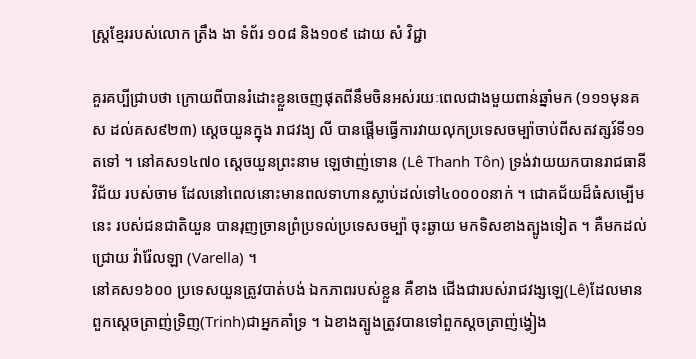ស្រ្តខ្មែររបស់លោក ត្រឹង ងា ទំព័រ ១០៨ និង១០៩ ដោយ សំ វិជ្ជា

គួរគប្បីជ្រាបថា ក្រោយពីបានរំដោះខ្លួនចេញផុតពីនឹមចិនអស់រយៈពេលជាងមួយពាន់ឆ្នាំមក (១១១មុនគស ដល់គស៩២៣) ស្ដេចយួនក្នុង រាជវង្យ លី បានផ្តើមធ្វើការវាយលុកប្រទេសចម្ប៉ាចាប់ពីសតវត្សរ៍ទី១១ តទៅ ។ នៅគស១៤៧០ ស្ដេចយួនព្រះនាម ឡេថាញ់ទោន (Lê Thanh Tôn) ទ្រង់វាយយកបានរាជធានី វិជ័យ របស់ចាម ដែលនៅពេលនោះមានពលទាហានស្លាប់ដល់ទៅ៤០០០០នាក់ ។ ជោគជ័យដ៏ធំសម្បើមនេះ របស់ជនជាតិយួន បានរុញច្រានព្រំប្រទល់ប្រទេសចម្ប៉ា ចុះឆ្ងាយ មកទិសខាងត្បូងទៀត ។ គឺមកដល់ជ្រោយ វ៉ារ៉ែលឡា (Varella) ។
នៅគស១៦០០ ប្រទេសយួនត្រូវបាត់បង់ ឯកភាពរបស់ខ្លួន គឺខាង ជើងជារបស់រាជវង្សឡេ(Lê)ដែលមានពួកស្ដេចត្រាញ់ទ្រិញ(Trinh)ជាអ្នកគាំទ្រ ។ ឯខាងត្បូងត្រូវបានទៅពួកស្ដចត្រាញ់ង្វៀង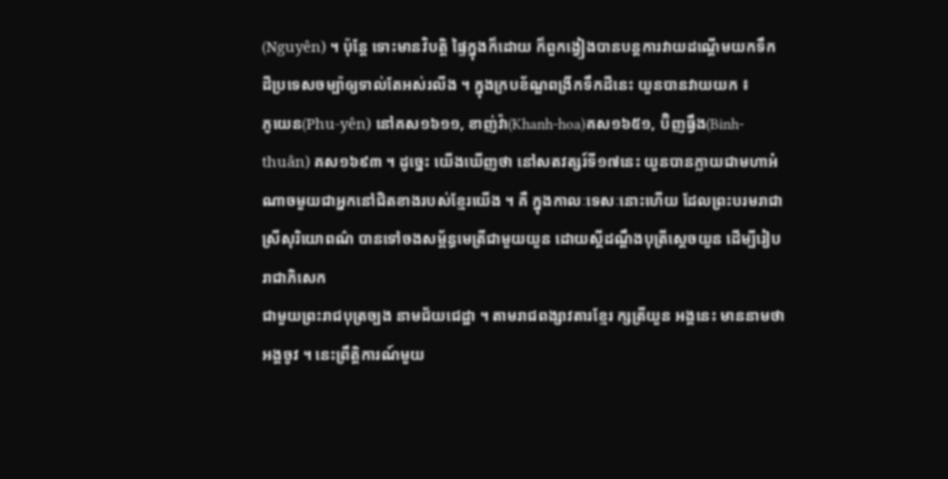(Nguyên) ។ ប៉ុន្តែ ទោះមានវិបត្តិ ផ្ទៃក្នុងក៏ដោយ ក៏ពួកង្វៀងបានបន្តការវាយដណ្តើមយកទឹកដីប្រទេសចម្ប៉ាឲ្យទាល់តែអស់រលីង ។ ក្នុងក្របខ័ណ្ឌពង្រីកទឹកដីនេះ យួនបានវាយយក ៖
ភូយេន(Phu-yên) នៅគស១៦១១, ខាញ់វ៉ា(Khanh-hoa)គស១៦៥១, ប៊ិញធ្វឹង(Binh-thuân) គស១៦៩៣ ។ ដូច្នេះ យើងឃើញថា នៅសតវត្សរ៍ទី១៧នេះ យួនបានក្លាយជាមហាអំណាចមួយជាអ្នកនៅជិតខាងរបស់ខ្មែរយើង ។ គឺ ក្នុងកាលៈទេសៈនោះហើយ ដែលព្រះបរមរាជាស្រីសុរិយោពណ៌ បានទៅចងសម្ព័ន្ធមេត្រីជាមួយយួន ដោយស្ដីដណ្តឹងបុត្រីស្ដេចយួន ដើម្បីរៀបរាជាភិសេក
ជាមួយព្រះរាជបុត្រច្បង នាមជ័យជេដ្ឋា ។ តាមរាជពង្សាវតារខ្មែរ ក្សត្រីយួន អង្គនេះ មាននាមថា អង្គចូវ ។ នេះព្រឹត្តិការណ៍មួយ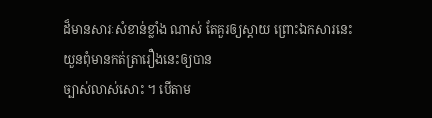ដ៏មានសារៈសំខាន់ខ្លាំង ណាស់ តែគួរឲ្យស្តាយ ព្រោះឯកសារនេះ យួនពុំមានកត់ត្រារឿងនេះឲ្យបាន
ច្បាស់លាស់សោះ ។ បើតាម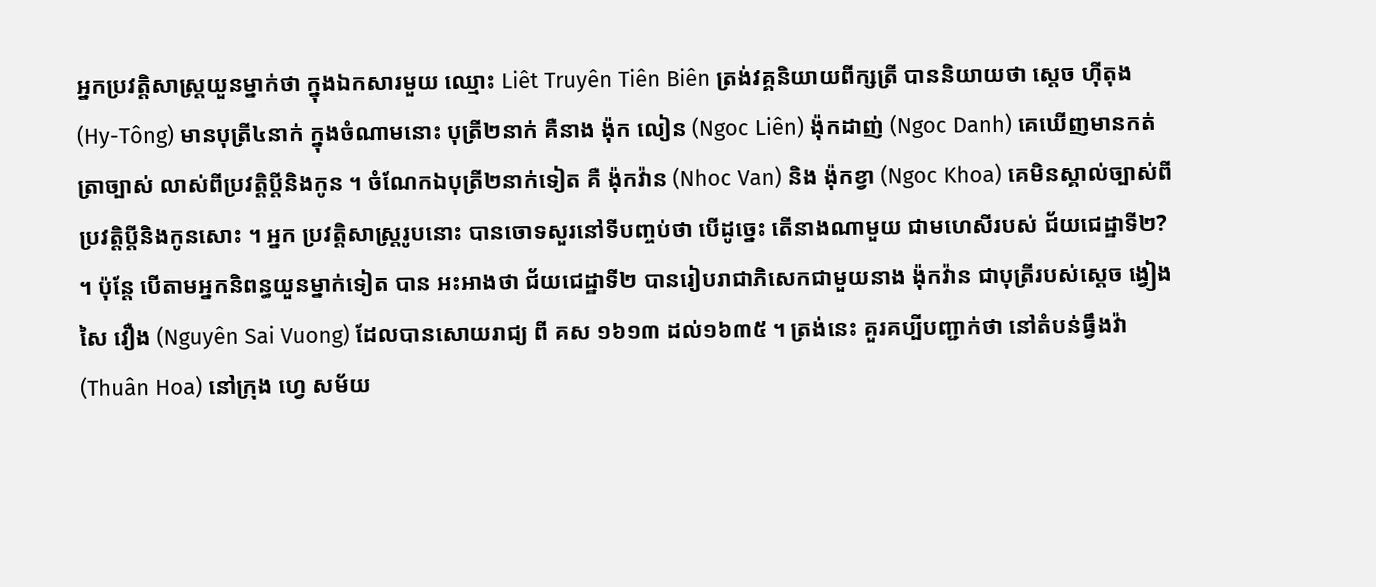អ្នកប្រវត្តិសាស្ដ្រយួនម្នាក់ថា ក្នុងឯកសារមួយ ឈ្មោះ Liêt Truyên Tiên Biên ត្រង់វគ្គនិយាយពីក្សត្រី បាននិយាយថា ស្ដេច ហ៊ីតុង (Hy-Tông) មានបុត្រី៤នាក់ ក្នុងចំណាមនោះ បុត្រី២នាក់ គឺនាង ង៉ុក លៀន (Ngoc Liên) ង៉ុកដាញ់ (Ngoc Danh) គេឃើញមានកត់ត្រាច្បាស់ លាស់ពីប្រវត្តិប្តីនិងកូន ។ ចំណែកឯបុត្រី២នាក់ទៀត គឺ ង៉ុកវ៉ាន (Nhoc Van) និង ង៉ុកខ្វា (Ngoc Khoa) គេមិនស្គាល់ច្បាស់ពីប្រវត្តិប្តីនិងកូនសោះ ។ អ្នក ប្រវត្តិសាស្រ្តរូបនោះ បានចោទសួរនៅទីបញ្ចប់ថា បើដូច្នេះ តើនាងណាមួយ ជាមហេសីរបស់ ជ័យជេដ្ឋាទី២? ។ ប៉ុន្តែ បើតាមអ្នកនិពន្ធយួនម្នាក់ទៀត បាន អះអាងថា ជ័យជេដ្ឋាទី២ បានរៀបរាជាភិសេកជាមួយនាង ង៉ុកវ៉ាន ជាបុត្រីរបស់ស្ដេច ង្វៀង សៃ វឿង (Nguyên Sai Vuong) ដែលបានសោយរាជ្យ ពី គស ១៦១៣ ដល់១៦៣៥ ។ ត្រង់នេះ គួរគប្បីបញ្ជាក់ថា នៅតំបន់ធ្វឹងវ៉ា(Thuân Hoa) នៅក្រុង ហ្វេ សម័យ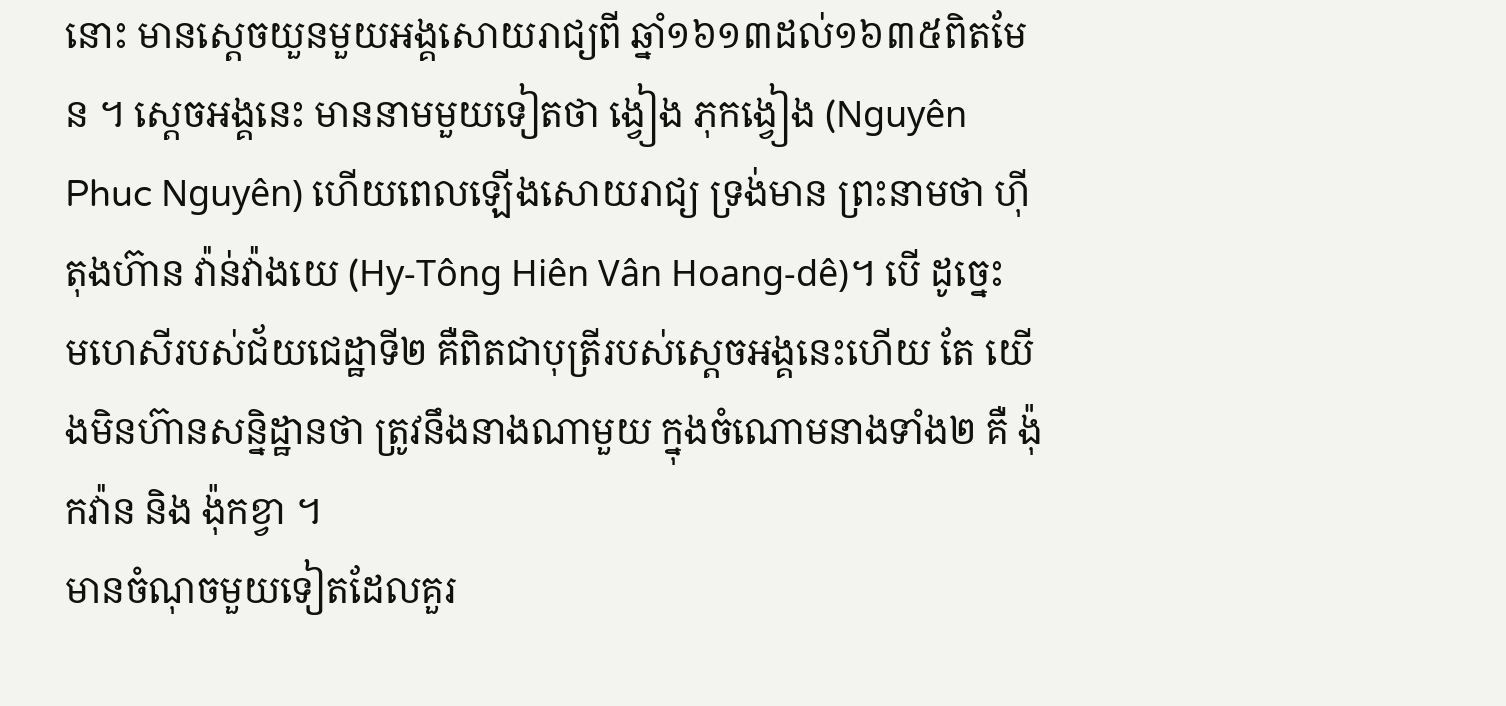នោះ មានស្ដេចយួនមួយអង្គសោយរាជ្យពី ឆ្នាំ១៦១៣ដល់១៦៣៥ពិតមែន ។ ស្ដេចអង្គនេះ មាននាមមួយទៀតថា ង្វៀង ភុកង្វៀង (Nguyên Phuc Nguyên) ហើយពេលឡើងសោយរាជ្យ ទ្រង់មាន ព្រះនាមថា ហ៊ីតុងហ៊ាន វ៉ាន់វ៉ាងយេ (Hy-Tông Hiên Vân Hoang-dê)។ បើ ដូច្នេះ មហេសីរបស់ជ័យជេដ្ឋាទី២ គឺពិតជាបុត្រីរបស់ស្តេចអង្គនេះហើយ តែ យើងមិនហ៊ានសន្និដ្ឋានថា ត្រូវនឹងនាងណាមួយ ក្នុងចំណោមនាងទាំង២ គឺ ង៉ុកវ៉ាន និង ង៉ុកខ្វា ។
មានចំណុចមួយទៀតដែលគួរ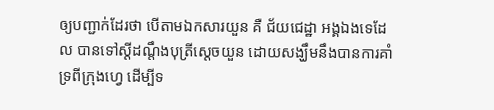ឲ្យបញ្ជាក់ដែរថា បើតាមឯកសារយួន គឺ ជ័យជេដ្ឋា អង្គឯងទេដែល បានទៅស្ដីដណ្តឹងបុត្រីស្ដេចយួន ដោយសង្ឃឹមនឹងបានការគាំទ្រពីក្រុងហ្វេ ដើម្បីទ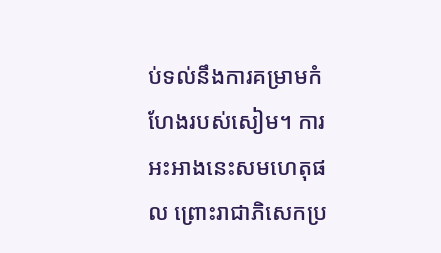ប់ទល់នឹងការគម្រាមកំហែងរបស់សៀម។ ការអះអាងនេះសមហេតុផល ព្រោះរាជាភិសេកប្រ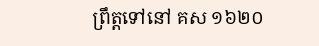ព្រឹត្តទៅនៅ គស ១៦២០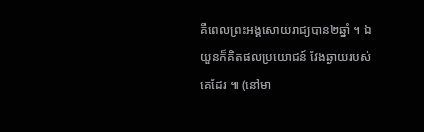គឺពេលព្រះអង្គសោយរាជ្យបាន២ឆ្នាំ ។ ឯយួនក៏គិតផលប្រយោជន៍ វែងឆ្ងាយរបស់គេដែរ ៕ (នៅមា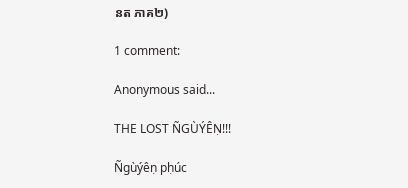នត ភាគ២)

1 comment:

Anonymous said...

THE LOST ÑGÙÝÊṆ!!!

Ñgùýêṇ pḥúc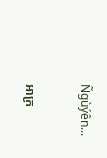Ñgùýên...

អាក្រ